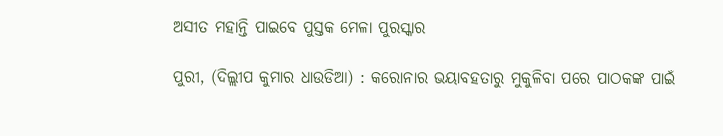ଅସୀତ ମହାନ୍ତି ପାଇବେ ପୁସ୍ତକ ମେଳା ପୁରସ୍କାର

ପୁରୀ, (ଦିଲ୍ଲୀପ କୁମାର ଧାଉଡିଆ) : କରୋନାର ଭୟାବହତାରୁ ମୁକୁଳିବା ପରେ ପାଠକଙ୍କ ପାଇଁ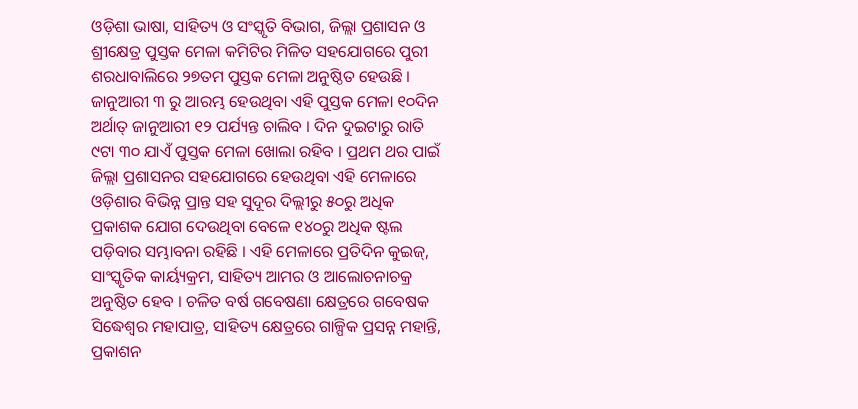ଓଡ଼ିଶା ଭାଷା, ସାହିତ୍ୟ ଓ ସଂସ୍କୃତି ବିଭାଗ, ଜିଲ୍ଲା ପ୍ରଶାସନ ଓ ଶ୍ରୀକ୍ଷେତ୍ର ପୁସ୍ତକ ମେଳା କମିଟିର ମିଳିତ ସହଯୋଗରେ ପୁରୀ ଶରଧାବାଲିରେ ୨୭ତମ ପୁସ୍ତକ ମେଳା ଅନୁଷ୍ଠିତ ହେଉଛି । ଜାନୁଆରୀ ୩ ରୁ ଆରମ୍ଭ ହେଉଥିବା ଏହି ପୁସ୍ତକ ମେଳା ୧୦ଦିନ ଅର୍ଥାତ୍ ଜାନୁଆରୀ ୧୨ ପର୍ଯ୍ୟନ୍ତ ଚାଲିବ । ଦିନ ଦୁଇଟାରୁ ରାତି ୯ଟା ୩୦ ଯାଏଁ ପୁସ୍ତକ ମେଳା ଖୋଲା ରହିବ । ପ୍ରଥମ ଥର ପାଇଁ ଜିଲ୍ଲା ପ୍ରଶାସନର ସହଯୋଗରେ ହେଉଥିବା ଏହି ମେଳାରେ ଓଡ଼ିଶାର ବିଭିନ୍ନ ପ୍ରାନ୍ତ ସହ ସୁଦୂର ଦିଲ୍ଲୀରୁ ୫୦ରୁ ଅଧିକ ପ୍ରକାଶକ ଯୋଗ ଦେଉଥିବା ବେଳେ ୧୪୦ରୁ ଅଧିକ ଷ୍ଟଲ ପଡ଼ିବାର ସମ୍ଭାବନା ରହିଛି । ଏହି ମେଳାରେ ପ୍ରତିଦିନ କୁଇଜ୍, ସାଂସ୍କୃତିକ କାର୍ୟ୍ୟକ୍ରମ, ସାହିତ୍ୟ ଆମର ଓ ଆଲୋଚନାଚକ୍ର ଅନୁଷ୍ଠିତ ହେବ । ଚଳିତ ବର୍ଷ ଗବେଷଣା କ୍ଷେତ୍ରରେ ଗବେଷକ ସିଦ୍ଧେଶ୍ୱର ମହାପାତ୍ର, ସାହିତ୍ୟ କ୍ଷେତ୍ରରେ ଗାଳ୍ପିକ ପ୍ରସନ୍ନ ମହାନ୍ତି, ପ୍ରକାଶନ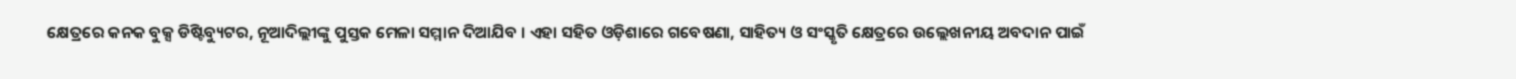କ୍ଷେତ୍ରରେ କନକ ବୁକ୍ସ ଡିଷ୍ଟିବ୍ୟୁଟର, ନୂଆଦିଲ୍ଲୀଙ୍କୁ ପୁସ୍ତକ ମେଳା ସମ୍ମାନ ଦିଆଯିବ । ଏହା ସହିତ ଓଡ଼ିଶାରେ ଗବେଷଣା, ସାହିତ୍ୟ ଓ ସଂସ୍କୃତି କ୍ଷେତ୍ରରେ ଉଲ୍ଲେଖନୀୟ ଅବଦାନ ପାଇଁ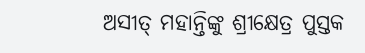ଅସୀତ୍ ମହାନ୍ତିଙ୍କୁ ଶ୍ରୀକ୍ଷେତ୍ର ପୁସ୍ତକ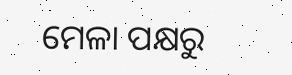ମେଳା ପକ୍ଷରୁ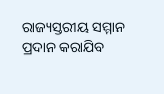ରାଜ୍ୟସ୍ତରୀୟ ସମ୍ମାନ ପ୍ରଦାନ କରାଯିବ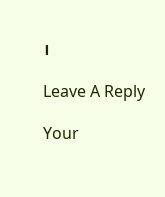।

Leave A Reply

Your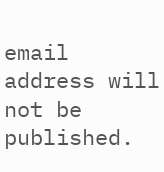email address will not be published.